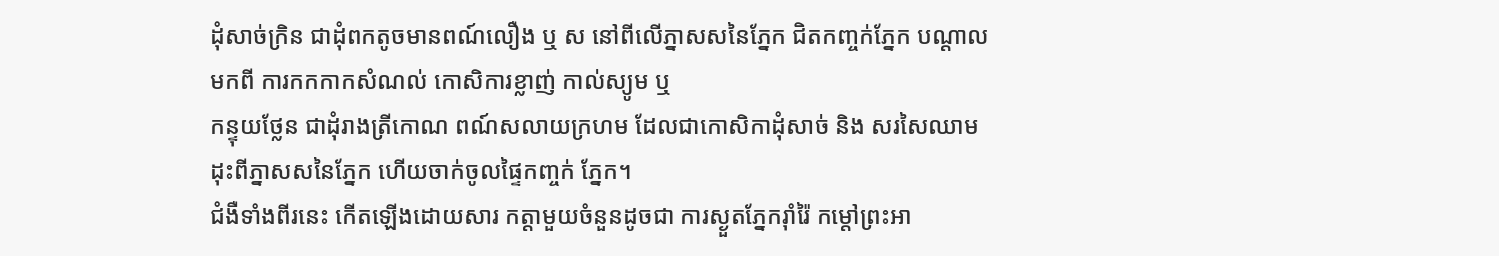ដុំសាច់ក្រិន ជាដុំពកតូចមានពណ៍លឿង ឬ ស នៅពីលើភ្នាសសនៃភ្នែក ជិតកញ្ចក់ភ្នែក បណ្ដាលមកពី ការកកកាកសំណល់ កោសិការខ្លាញ់ កាល់ស្យូម ឬ
កន្ទុយថ្លែន ជាដុំរាងត្រីកោណ ពណ៍សលាយក្រហម ដែលជាកោសិកាដុំសាច់ និង សរសៃឈាមដុះពីភ្នាសសនៃភ្នែក ហើយចាក់ចូលផ្ទៃកញ្ចក់ ភ្នែក។
ជំងឺទាំងពីរនេះ កើតឡើងដោយសារ កត្តាមួយចំនួនដូចជា ការស្ងួតភ្នែករ៉ាំរ៉ៃ កម្តៅព្រះអា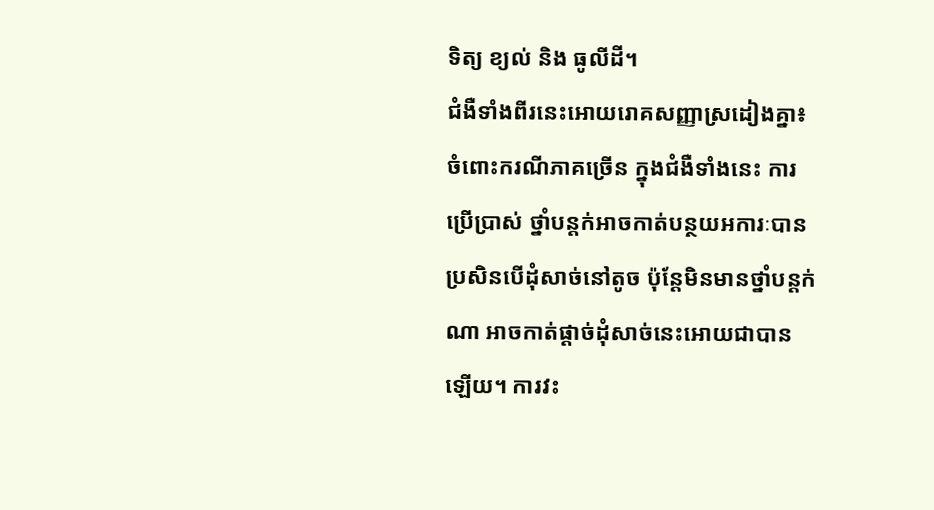ទិត្យ ខ្យល់ និង ធូលីដី។
ជំងឺទាំងពីរនេះអោយរោគសញ្ញាស្រដៀងគ្នា៖
ចំពោះករណីភាគច្រើន ក្នុងជំងឺទាំងនេះ ការប្រើប្រាស់ ថ្នាំបន្តក់អាចកាត់បន្ថយអការៈបានប្រសិនបើដុំសាច់នៅតូច ប៉ុន្តែមិនមានថ្នាំបន្តក់ណា អាចកាត់ផ្ដាច់ដុំសាច់នេះអោយជាបានឡើយ។ ការវះ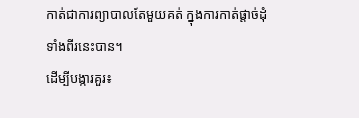កាត់ជាការព្យាបាលតែមួយគត់ ក្នុងការកាត់ផ្តាច់ដុំទាំងពីរនេះបាន។
ដើម្បីបង្ការគួរ៖